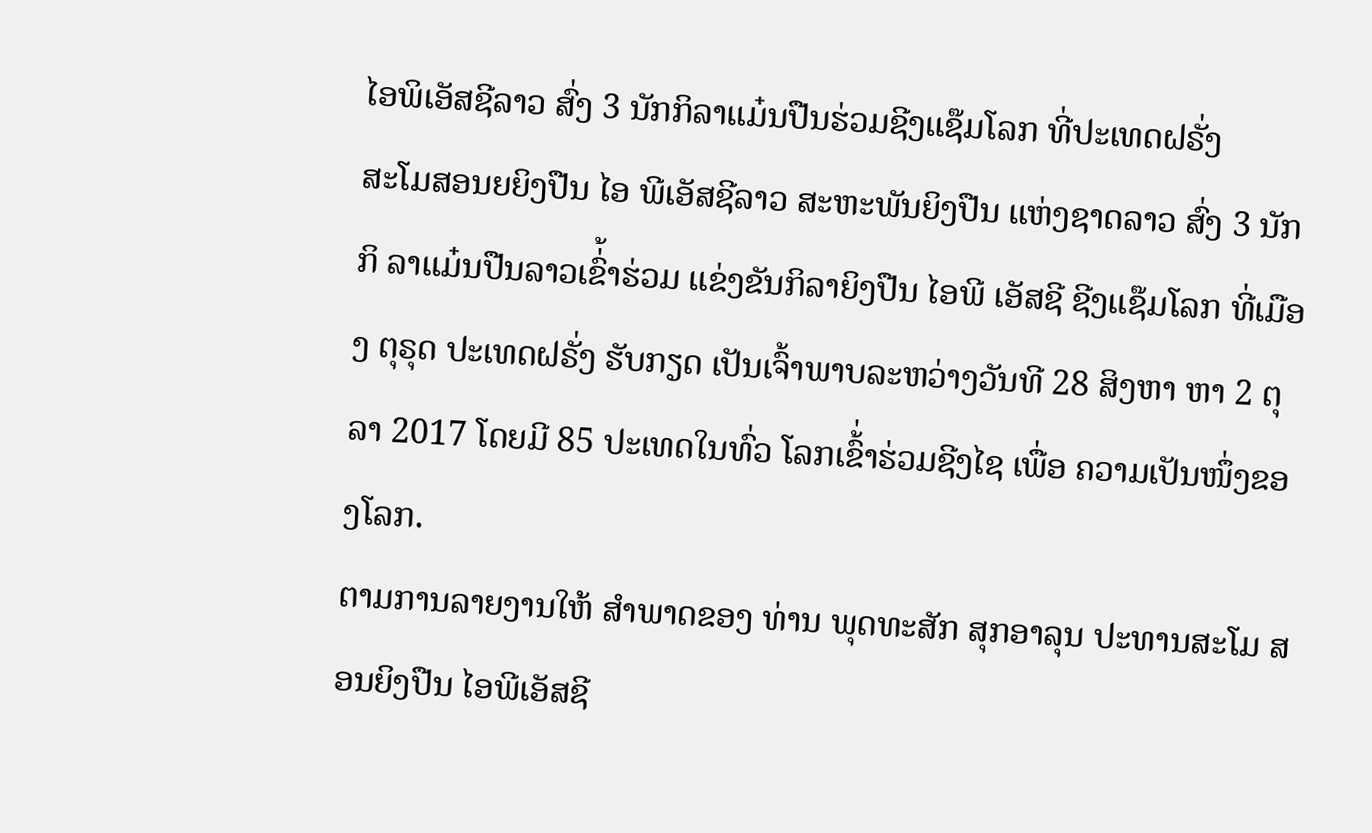ໄອພິເອັສຊີລາວ ສົ່ງ 3 ນັກກິລາແມ໋ນປືນຮ່ວມຊີງແຊ໊ມໂລກ ທີ່ປະເທດຝຣັ່ງ
ສະໂມສອນຍຍິງປືນ ໄອ ພີເອັສຊີລາວ ສະຫະພັນຍິງປືນ ແຫ່ງຊາດລາວ ສົ່ງ 3 ນັກກິ ລາແມ໋ນປືນລາວເຂົ່້າຮ່ວມ ແຂ່ງຂັນກິລາຍິງປືນ ໄອພີ ເອັສຊີ ຊີງແຊ໊ມໂລກ ທີ່ເມືອງ ຕຸຣຸດ ປະເທດຝຣັ່ງ ຮັບກຽດ ເປັນເຈົ້າພາບລະຫວ່າງວັນທີ 28 ສິງຫາ ຫາ 2 ຕຸລາ 2017 ໂດຍມີ 85 ປະເທດໃນທົ່ວ ໂລກເຂົ້່າຮ່ວມຊີງໄຊ ເພື່ອ ຄວາມເປັນໜຶ່ງຂອງໂລກ.
ຕາມການລາຍງານໃຫ້ ສຳພາດຂອງ ທ່ານ ພຸດທະສັກ ສຸກອາລຸນ ປະທານສະໂມ ສອນຍິງປືນ ໄອພີເອັສຊີ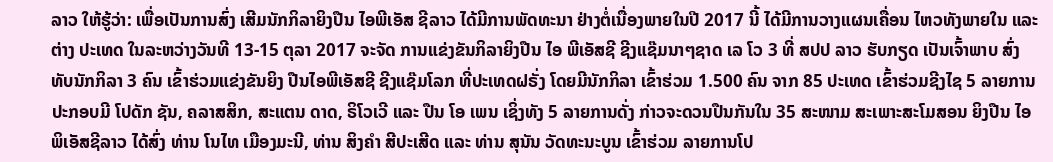ລາວ ໃຫ້ຮູ້ວ່າ: ເພື່ອເປັນການສົ່ງ ເສີມນັກກິລາຍິງປືນ ໄອພີເອັສ ຊີລາວ ໄດ້ມີການພັດທະນາ ຢ່າງຕໍ່ເນື່ອງພາຍໃນປີ 2017 ນີ້ ໄດ້ມີການວາງແຜນເຄື່ອນ ໄຫວທັງພາຍໃນ ແລະ ຕ່າງ ປະເທດ ໃນລະຫວ່າງວັນທີ 13-15 ຕຸລາ 2017 ຈະຈັດ ການແຂ່ງຂັນກິລາຍິງປືນ ໄອ ພີເອັສຊີ ຊີງແຊ໊ມນາໆຊາດ ເລ ໂວ 3 ທີ່ ສປປ ລາວ ຮັບກຽດ ເປັນເຈົ້າພາບ ສົ່ງທັບນັກກິລາ 3 ຄົນ ເຂົ້າຮ່ວມແຂ່ງຂັນຍິງ ປືນໄອພີເອັສຊີ ຊີງແຊ໊ມໂລກ ທີ່ປະເທດຝຣັ່ງ ໂດຍມີນັກກິລາ ເຂົ້າຮ່ວມ 1.500 ຄົນ ຈາກ 85 ປະເທດ ເຂົ້າຮ່ວມຊີງໄຊ 5 ລາຍການ ປະກອບມີ ໂປດັກ ຊັນ, ຄລາສສິກ, ສະແຕນ ດາດ, ຣິໂວເວີ ແລະ ປືນ ໂອ ເພນ ເຊິ່ງທັງ 5 ລາຍການດັ່ງ ກ່າວຈະດວນປືນກັນໃນ 35 ສະໜາມ ສະເພາະສະໂມສອນ ຍິງປືນ ໄອພິເອັສຊີລາວ ໄດ້ສົ່ງ ທ່ານ ໂນໄທ ເມືອງມະນີ, ທ່ານ ສິງຄຳ ສີປະເສີດ ແລະ ທ່ານ ສຸນັນ ວັດທະນະບູນ ເຂົ້າຮ່ວມ ລາຍການໂປ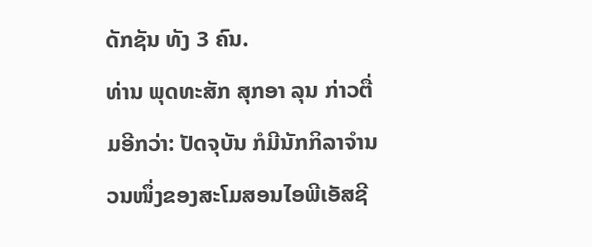ດັກຊັນ ທັງ 3 ຄົນ.
ທ່ານ ພຸດທະສັກ ສຸກອາ ລຸນ ກ່າວຕື່ມອີກວ່າ: ປັດຈຸບັນ ກໍມີນັກກິລາຈຳນວນໜຶ່ງຂອງສະໂມສອນໄອພີເອັສຊີ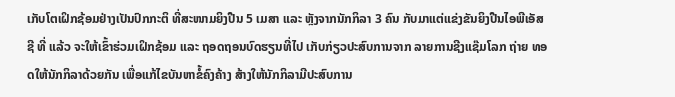ເກັບໂຕເຝິກຊ້ອມຢ່າງເປັນປົກກະຕິ ທີ່ສະໜາມຍິງປືນ 5 ເມສາ ແລະ ຫຼັງຈາກນັກກິລາ 3 ຄົນ ກັບມາແຕ່ແຂ່ງຂັນຍິງປືນໄອພີເອັສຊີ ທີ່ ແລ້ວ ຈະໃຫ້ເຂົ້າຮ່ວມເຝິກຊ້ອມ ແລະ ຖອດຖອນບົດຮຽນທີ່ໄປ ເກັບກ່ຽວປະສົບການຈາກ ລາຍການຊີງແຊ໊ມໂລກ ຖ່າຍ ທອດໃຫ້ນັກກິລາດ້ວຍກັນ ເພື່ອແກ້ໄຂບັນຫາຂໍ້ຄົງຄ້າງ ສ້າງໃຫ້ນັກກິລາມີປະສົບການ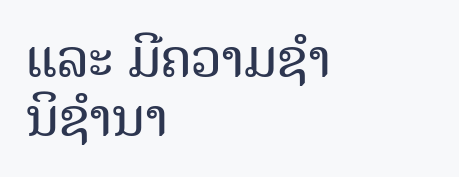ແລະ ມີຄວາມຊຳນິຊຳນາ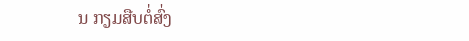ນ ກຽມສືບຕໍ່ສົ່ງ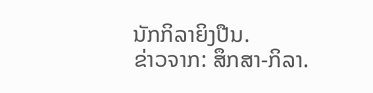ນັກກິລາຍິງປືນ.
ຂ່າວຈາກ: ສຶກສາ-ກິລາ.